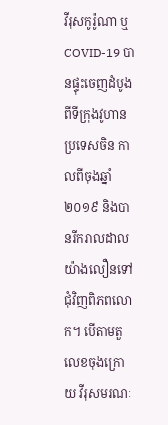វីរុសកូរ៉ូណា ឬ COVID-19 បានផ្ទុះចេញដំបូងពីទីក្រុងវូហាន ប្រទេសចិន កាលពីចុងឆ្នាំ ២០១៩ និងបានរីករាលដាលយ៉ាងលឿនទៅជុំវិញពិភពលោក។ បើតាមតួលេខចុងក្រោយ វីរុសមរណៈ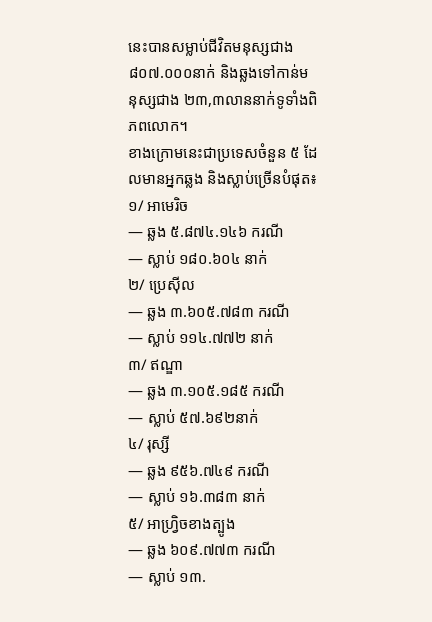នេះបានសម្លាប់ជីវិតមនុស្សជាង ៨០៧.០០០នាក់ និងឆ្លងទៅកាន់មនុស្សជាង ២៣,៣លាននាក់ទូទាំងពិភពលោក។
ខាងក្រោមនេះជាប្រទេសចំនួន ៥ ដែលមានអ្នកឆ្លង និងស្លាប់ច្រើនបំផុត៖
១/ អាមេរិច
— ឆ្លង ៥.៨៧៤.១៤៦ ករណី
— ស្លាប់ ១៨០.៦០៤ នាក់
២/ ប្រេស៊ីល
— ឆ្លង ៣.៦០៥.៧៨៣ ករណី
— ស្លាប់ ១១៤.៧៧២ នាក់
៣/ ឥណ្ឌា
— ឆ្លង ៣.១០៥.១៨៥ ករណី
— ស្លាប់ ៥៧.៦៩២នាក់
៤/ រុស្សី
— ឆ្លង ៩៥៦.៧៤៩ ករណី
— ស្លាប់ ១៦.៣៨៣ នាក់
៥/ អាហ្វ្រិចខាងត្បូង
— ឆ្លង ៦០៩.៧៧៣ ករណី
— ស្លាប់ ១៣.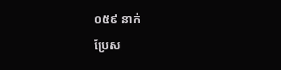០៥៩ នាក់
ប្រែស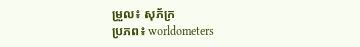ម្រួល៖ សុភ័ក្រ
ប្រភព៖ worldometers